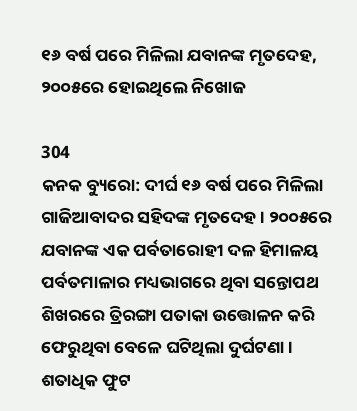୧୬ ବର୍ଷ ପରେ ମିଳିଲା ଯବାନଙ୍କ ମୃତଦେହ, ୨୦୦୫ରେ ହୋଇଥିଲେ ନିଖୋଜ

304
କନକ ବ୍ୟୁରୋ: ଦୀର୍ଘ ୧୬ ବର୍ଷ ପରେ ମିଳିଲା ଗାଜିଆବାଦର ସହିଦଙ୍କ ମୃତଦେହ । ୨୦୦୫ରେ ଯବାନଙ୍କ ଏକ ପର୍ବତାରୋହୀ ଦଳ ହିମାଳୟ ପର୍ବତମାଳାର ମଧ୍ୟଭାଗରେ ଥିବା ସନ୍ତୋପଥ ଶିଖରରେ ତ୍ରିରଙ୍ଗା ପତାକା ଉତ୍ତୋଳନ କରି ଫେରୁଥିବା ବେଳେ ଘଟିଥିଲା ଦୁର୍ଘଟଣା । ଶତାଧିକ ଫୁଟ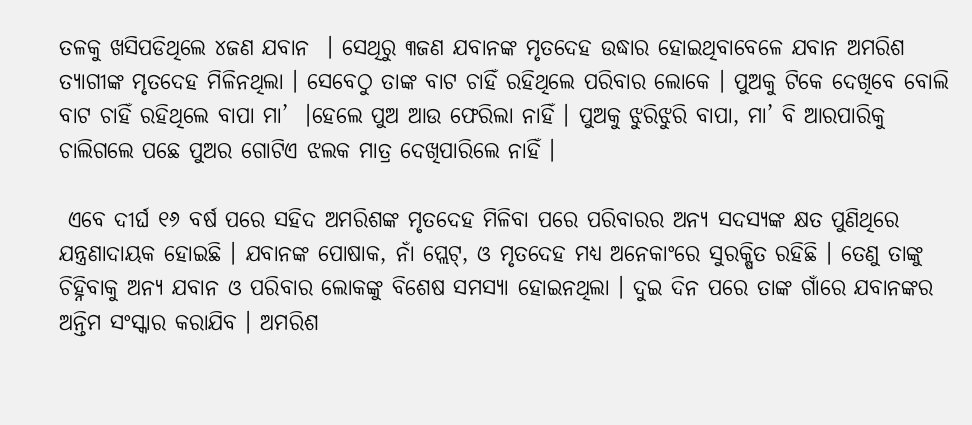ତଳକୁ ଖସିପଡିଥିଲେ ୪ଜଣ ଯବାନ  । ସେଥିରୁ ୩ଜଣ ଯବାନଙ୍କ ମୃତଦେହ ଉଦ୍ଧାର ହୋଇଥିବାବେଳେ ଯବାନ ଅମରିଶ ତ୍ୟାଗୀଙ୍କ ମୃତଦେହ ମିଳିନଥିଲା । ସେବେଠୁ ତାଙ୍କ ବାଟ ଚାହିଁ ରହିଥିଲେ ପରିବାର ଲୋକେ । ପୁଅକୁ ଟିକେ ଦେଖିବେ ବୋଲି ବାଟ ଚାହିଁ ରହିଥିଲେ ବାପା ମା’  ।ହେଲେ ପୁଅ ଆଉ ଫେରିଲା ନାହିଁ । ପୁଅକୁ ଝୁରିଝୁରି ବାପା, ମା’ ବି ଆରପାରିକୁ ଚାଲିଗଲେ ପଛେ ପୁଅର ଗୋଟିଏ ଝଲକ ମାତ୍ର ଦେଖିପାରିଲେ ନାହିଁ ।

 ଏବେ ଦୀର୍ଘ ୧୬ ବର୍ଷ ପରେ ସହିଦ ଅମରିଶଙ୍କ ମୃତଦେହ ମିଳିବା ପରେ ପରିବାରର ଅନ୍ୟ ସଦସ୍ୟଙ୍କ କ୍ଷତ ପୁଣିଥିରେ ଯନ୍ତ୍ରଣାଦାୟକ ହୋଇଛି । ଯବାନଙ୍କ ପୋଷାକ, ନାଁ ପ୍ଲେଟ୍, ଓ ମୃତଦେହ ମଧ୍ୟ ଅନେକାଂରେ ସୁରକ୍ଷିତ ରହିଛି । ତେଣୁ ତାଙ୍କୁ ଚିହ୍ନିବାକୁ ଅନ୍ୟ ଯବାନ ଓ ପରିବାର ଲୋକଙ୍କୁ ବିଶେଷ ସମସ୍ୟା ହୋଇନଥିଲା । ଦୁଇ ଦିନ ପରେ ତାଙ୍କ ଗାଁରେ ଯବାନଙ୍କର ଅନ୍ତିମ ସଂସ୍କାର କରାଯିବ । ଅମରିଶ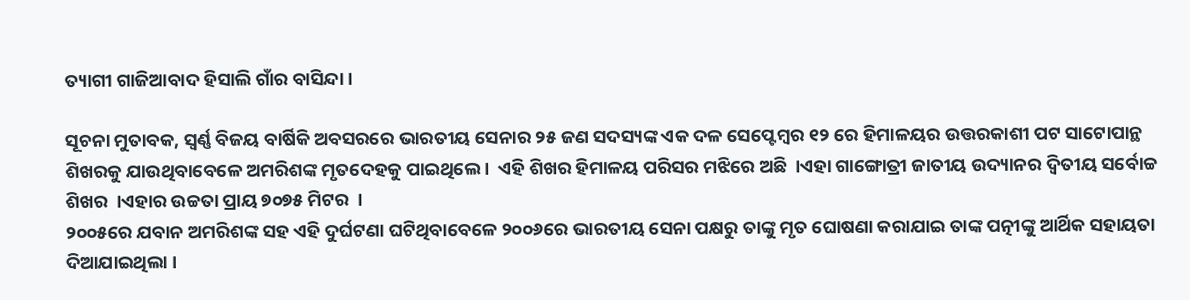ତ୍ୟାଗୀ ଗାଜିଆବାଦ ହିସାଲି ଗାଁର ବାସିନ୍ଦା ।

ସୂଚନା ମୁତାବକ, ସ୍ୱର୍ଣ୍ଣ ବିଜୟ ବାର୍ଷିକି ଅବସରରେ ଭାରତୀୟ ସେନାର ୨୫ ଜଣ ସଦସ୍ୟଙ୍କ ଏକ ଦଳ ସେପ୍ଟେମ୍ବର ୧୨ ରେ ହିମାଳୟର ଉତ୍ତରକାଶୀ ପଟ ସାଟୋପାନ୍ଥ ଶିଖରକୁ ଯାଉଥିବାବେଳେ ଅମରିଶଙ୍କ ମୃତଦେହକୁ ପାଇଥିଲେ ।  ଏହି ଶିଖର ହିମାଳୟ ପରିସର ମଝିରେ ଅଛି  ।ଏହା ଗାଙ୍ଗୋତ୍ରୀ ଜାତୀୟ ଉଦ୍ୟାନର ଦ୍ୱିତୀୟ ସର୍ବୋଚ୍ଚ ଶିଖର  ।ଏହାର ଉଚ୍ଚତା ପ୍ରାୟ ୭୦୭୫ ମିଟର  ।
୨୦୦୫ରେ ଯବାନ ଅମରିଶଙ୍କ ସହ ଏହି ଦୁର୍ଘଟଣା ଘଟିଥିବାବେଳେ ୨୦୦୬ରେ ଭାରତୀୟ ସେନା ପକ୍ଷରୁ ତାଙ୍କୁ ମୃତ ଘୋଷଣା କରାଯାଇ ତାଙ୍କ ପତ୍ନୀଙ୍କୁ ଆର୍ଥିକ ସହାୟତା ଦିଆଯାଇଥିଲା ।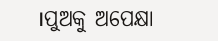।ପୁଅକୁ ଅପେକ୍ଷା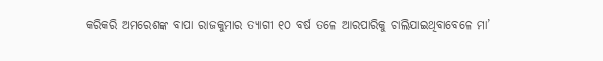କରିକରି ଅମରେଶଙ୍କ ବାପା ରାଜକୁମାର ତ୍ୟାଗୀ ୧୦ ବର୍ଷ ତଳେ ଆରପାରିକୁ ଚାଲିଯାଇଥିବାବେଳେ ମା’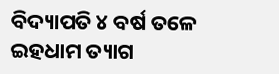ବିଦ୍ୟାପତି ୪ ବର୍ଷ ତଳେ ଇହଧାମ ତ୍ୟାଗ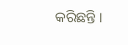କରିଛନ୍ତି ।